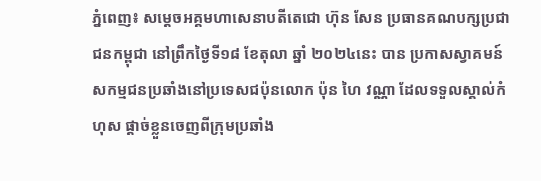ភ្នំពេញ៖ សម្ដេចអគ្គមហាសេនាបតីតេជោ ហ៊ុន សែន ប្រធានគណបក្សប្រជាជនកម្ពុជា នៅព្រឹកថ្ងៃទី១៨ ខែតុលា ឆ្នាំ ២០២៤នេះ បាន ប្រកាសស្វាគមន៍សកម្មជនប្រឆាំងនៅប្រទេសជប៉ុនលោក ប៉ុន ហៃ វណ្ណា ដែលទទួលស្គាល់កំហុស ផ្តាច់ខ្លួនចេញពីក្រុមប្រឆាំង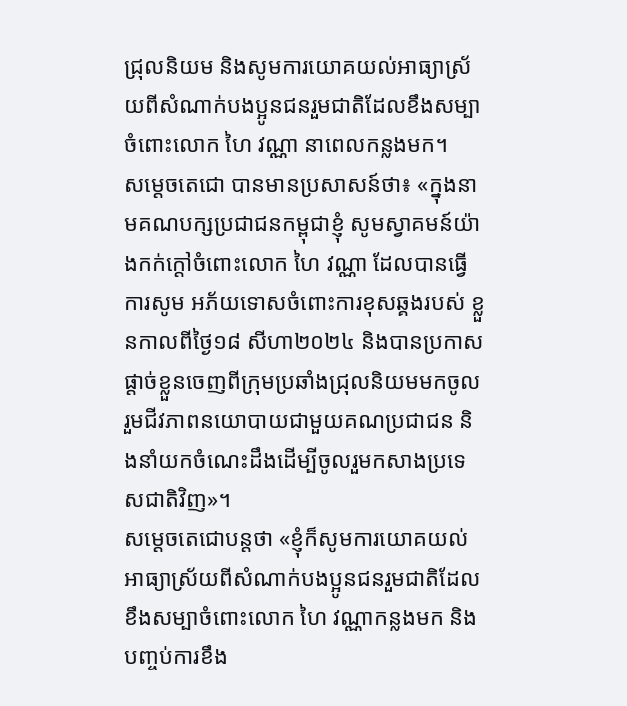ជ្រុលនិយម និងសូមការយោគយល់អាធ្យាស្រ័យពីសំណាក់បងប្អូនជនរួមជាតិដែលខឹងសម្បាចំពោះលោក ហៃ វណ្ណា នាពេលកន្លងមក។
សម្ដេចតេជោ បានមានប្រសាសន៍ថា៖ «ក្នុងនាមគណបក្សប្រជាជនកម្ពុជាខ្ញុំ សូមស្វាគមន៍យ៉ាងកក់ក្តៅចំពោះលោក ហៃ វណ្ណា ដែលបានធ្វើការសូម អភ័យទោសចំពោះការខុសឆ្គងរបស់ ខ្លួនកាលពីថ្ងៃ១៨ សីហា២០២៤ និងបានប្រកាសផ្តាច់ខ្លួនចេញពីក្រុមប្រឆាំងជ្រុលនិយមមកចូលរួមជីវភាពនយោបាយជាមួយគណប្រជាជន និងនាំយកចំណេះដឹងដើម្បីចូលរួមកសាងប្រទេសជាតិវិញ»។
សម្ដេចតេជោបន្តថា «ខ្ញុំក៏សូមការយោគយល់អាធ្យាស្រ័យពីសំណាក់បងប្អូនជនរួមជាតិដែលខឹងសម្បាចំពោះលោក ហៃ វណ្ណាកន្លងមក និងបញ្ចប់ការខឹង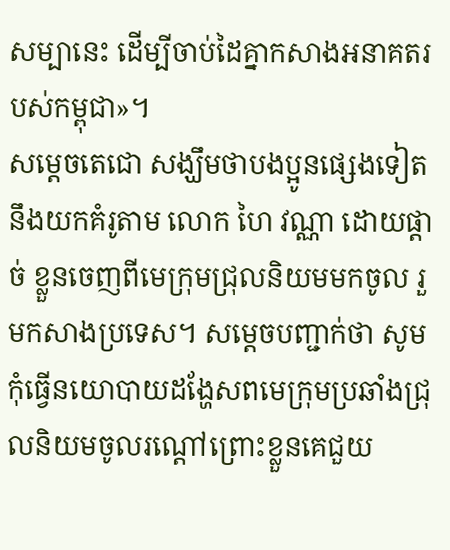សម្បានេះ ដើម្បីចាប់ដៃគ្នាកសាងអនាគតរបស់កម្ពុជា»។
សម្ដេចតេជោ សង្ឃឹមថាបងប្អូនផ្សេងទៀតនឹងយកគំរូតាម លោក ហៃ វណ្ណា ដោយផ្តាច់ ខ្លួនចេញពីមេក្រុមជ្រុលនិយមមកចូល រួមកសាងប្រទេស។ សម្ដេចបញ្ជាក់ថា សូមកុំធ្វើនយោបាយដង្ហែសពមេក្រុមប្រឆាំងជ្រុលនិយមចូលរណ្តៅព្រោះខ្លួនគេជួយ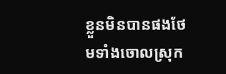ខ្លួនមិនបានផងថែមទាំងចោលស្រុក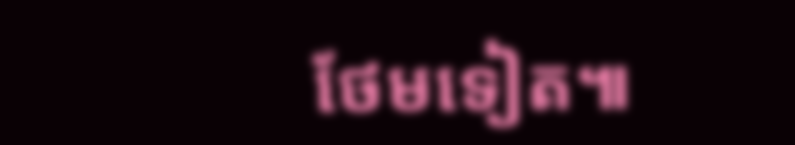ថែមទៀត៕